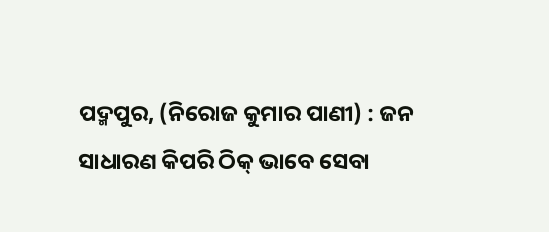ପଦ୍ମପୁର, (ନିରୋଜ କୁମାର ପାଣୀ) : ଜନ ସାଧାରଣ କିପରି ଠିକ୍ ଭାବେ ସେବା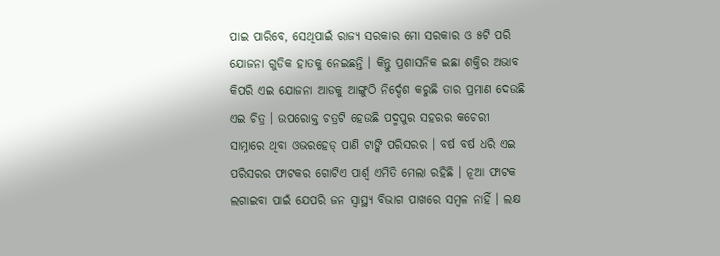ପାଇ ପାରିବେ, ସେଥିପାଇଁ ରାଜ୍ୟ ସରକାର ମୋ ସରକାର ଓ ୫ଟି ପରି ଯୋଜନା ଗୁଡିକ ହାତକୁ ନେଇଛନ୍ତି । କିନ୍ତୁ ପ୍ରଶାସନିକ ଇଛା ଶକ୍ତିର ଅଭାବ କିପରି ଏଇ ଯୋଜନା ଆଡକୁ ଆଙ୍ଗୁଠି ନିର୍ଦ୍ଦେଶ କରୁଛି ତାର ପ୍ରମାଣ ଦେଉଛି ଏଇ ଚିତ୍ର । ଉପରୋକ୍ତ ଚତ୍ରଟି ହେଉଛି ପଦ୍ମପୁର ସହରର କଚେରୀ ସାମ୍ନାରେ ଥିବା ଓଭରହେଡ୍ ପାଣି ଟାଙ୍କି ପରିସରର । ବର୍ଷ ବର୍ଷ ଧରି ଏଇ ପରିସରର ଫାଟକର ଗୋଟିଏ ପାର୍ଶ୍ବ ଏମିତି ମେଲା ରହିଛି । ନୂଆ ଫାଟକ ଲଗାଇବା ପାଇଁ ଯେପରି ଜନ ସ୍ୱାସ୍ଥ୍ୟ ବିଭାଗ ପାଖରେ ସମ୍ବଳ ନାହିଁ । ଲକ୍ଷ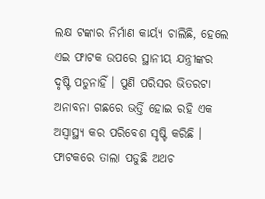ଲକ୍ଷ ଟଙ୍କାର ନିର୍ମାଣ କାର୍ୟ୍ୟ ଚାଲିଛି, ହେଲେ ଏଇ ଫାଟକ ଉପରେ ସ୍ଥାନୀୟ ଯନ୍ତ୍ରୀଙ୍କର ଦୃଷ୍ଟି ପଡୁନାହିଁ । ପୁଣି ପରିସର ଭିତରଟା ଅନାବନା ଗଛରେ ଭର୍ତ୍ତି ହୋଇ ରହି ଏକ ଅସ୍ବାସ୍ଥ୍ୟ କର ପରିବେଶ ସୃଷ୍ଟି କରିଛି । ଫାଟକରେ ତାଲା ପଡୁଛି ଅଥଚ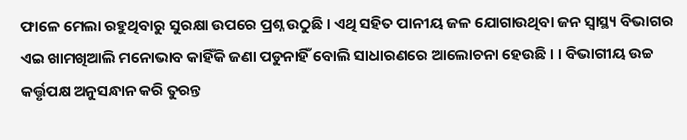ଫାଳେ ମେଲା ରହୁଥିବାରୁ ସୁରକ୍ଷା ଉପରେ ପ୍ରଶ୍ନ ଉଠୁଛି । ଏଥି ସହିତ ପାନୀୟ ଜଳ ଯୋଗାଉଥିବା ଜନ ସ୍ୱାସ୍ଥ୍ୟ ବିଭାଗର ଏଇ ଖାମଖିଆଲି ମନୋଭାବ କାହିଁକି ଜଣା ପଡୁନାହିଁ ବୋଲି ସାଧାରଣରେ ଆଲୋଚନା ହେଉଛି । । ବିଭାଗୀୟ ଉଚ୍ଚ କର୍ତ୍ତୃପକ୍ଷ ଅନୁସନ୍ଧାନ କରି ତୁରନ୍ତ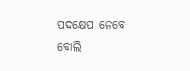ପଦକ୍ଷେପ ନେବେ ବୋଲି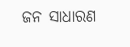ଜନ ସାଧାରଣ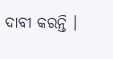ଦାବୀ କରନ୍ତି ।